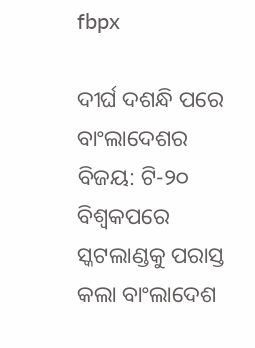fbpx

ଦୀର୍ଘ ଦଶନ୍ଧି ପରେ ବାଂଲାଦେଶର ବିଜୟ: ଟି-୨୦ ବିଶ୍ୱକପରେ ସ୍କଟଲାଣ୍ଡକୁ ପରାସ୍ତ କଲା ବାଂଲାଦେଶ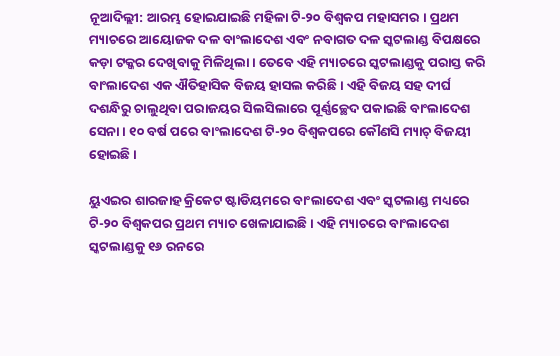ନୂଆଦିଲ୍ଲୀ: ଆରମ୍ଭ ହୋଇଯାଇଛି ମହିଳା ଟି-୨୦ ବିଶ୍ୱକପ ମହାସମର । ପ୍ରଥମ ମ୍ୟାଚରେ ଆୟୋଜକ ଦଳ ବାଂଲାଦେଶ ଏବଂ ନବାଗତ ଦଳ ସ୍କଟଲାଣ୍ଡ ବିପକ୍ଷରେ କଡ଼ା ଟକ୍କର ଦେଖିବାକୁ ମିଳିଥିଲା । ତେବେ ଏହି ମ୍ୟାଚରେ ସ୍କଟଲାଣ୍ଡକୁ ପରାସ୍ତ କରି ବାଂଲାଦେଶ ଏକ ଐତିହାସିକ ବିଜୟ ହାସଲ କରିଛି । ଏହି ବିଜୟ ସହ ଦୀର୍ଘ ଦଶନ୍ଧିରୁ ଚାଲୁଥିବା ପରାଜୟର ସିଲସିଲାରେ ପୂର୍ଣ୍ଣଚ୍ଛେଦ ପକାଇଛି ବାଂଲାଦେଶ ସେନା । ୧୦ ବର୍ଷ ପରେ ବାଂଲାଦେଶ ଟି-୨୦ ବିଶ୍ୱକପରେ କୌଣସି ମ୍ୟାଚ୍ ବିଜୟୀ ହୋଇଛି ।

ୟୁଏଇର ଶାରଜାହ କ୍ରିକେଟ ଷ୍ଟାଡିୟମରେ ବାଂଲାଦେଶ ଏବଂ ସ୍କଟଲାଣ୍ଡ ମଧ୍ୟରେ ଟି-୨୦ ବିଶ୍ୱକପର ପ୍ରଥମ ମ୍ୟାଚ ଖେଳାଯାଇଛି । ଏହି ମ୍ୟାଚରେ ବାଂଲାଦେଶ ସ୍କଟଲାଣ୍ଡକୁ ୧୬ ରନରେ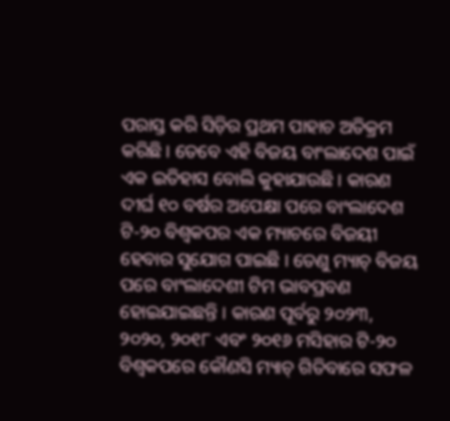ପରାସ୍ତ କରି ସିଡ଼ିର ପ୍ରଥମ ପାହାଚ ଅତିକ୍ରମ କରିଛି । ତେବେ ଏହି ବିଜୟ ବାଂଲାଦେଶ ପାଇଁ ଏକ ଇତିହାସ ବୋଲି କୁହାଯାଉଛି । କାରଣ ଦୀର୍ଘ ୧୦ ବର୍ଷର ଅପେକ୍ଷା ପରେ ବାଂଲାଦେଶ ଟି-୨୦ ବିଶ୍ୱକପର ଏକ ମ୍ୟାଚରେ ବିଜୟୀ ହେବାର ସୁଯୋଗ ପାଇଛି । ତେଣୁ ମ୍ୟାଚ୍ ବିଜୟ ପରେ ବାଂଲାଦେଶୀ ଟିମ ଭାବପ୍ରବଣ ହୋଇଯାଇଛନ୍ତି । କାରଣ ପୂର୍ବରୁ ୨୦୨୩, ୨୦୨୦, ୨୦୧୮ ଏବଂ ୨୦୧୬ ମସିହାର ଟି-୨୦ ବିଶ୍ୱକପରେ କୌଣସି ମ୍ୟାଚ୍ ଗିତିବାରେ ସଫଳ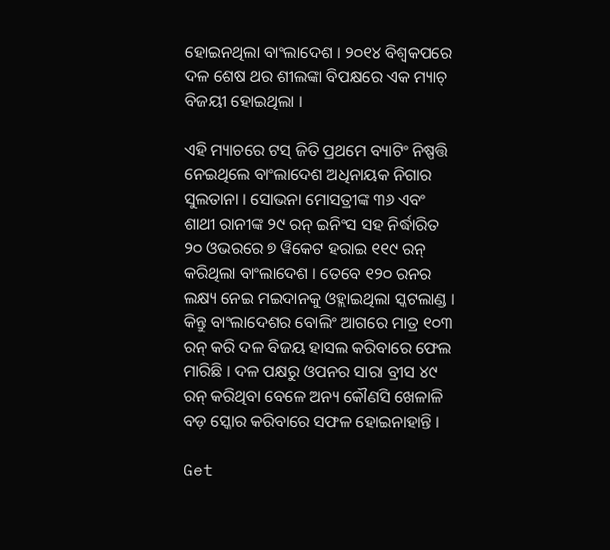ହୋଇନଥିଲା ବାଂଲାଦେଶ । ୨୦୧୪ ବିଶ୍ୱକପରେ ଦଳ ଶେଷ ଥର ଶୀଲଙ୍କା ବିପକ୍ଷରେ ଏକ ମ୍ୟାଚ୍ ବିଜୟୀ ହୋଇଥିଲା ।

ଏହି ମ୍ୟାଚରେ ଟସ୍ ଜିତି ପ୍ରଥମେ ବ୍ୟାଟିଂ ନିଷ୍ପତ୍ତି ନେଇଥିଲେ ବାଂଲାଦେଶ ଅଧିନାୟକ ନିଗାର ସୁଲତାନା । ସୋଭନା ମୋସତ୍ରୀଙ୍କ ୩୬ ଏବଂ ଶାଥୀ ରାନୀଙ୍କ ୨୯ ରନ୍ ଇନିଂସ ସହ ନିର୍ଦ୍ଧାରିତ ୨୦ ଓଭରରେ ୭ ୱିକେଟ ହରାଇ ୧୧୯ ରନ୍ କରିଥିଲା ବାଂଲାଦେଶ । ତେବେ ୧୨୦ ରନର ଲକ୍ଷ୍ୟ ନେଇ ମଇଦାନକୁ ଓହ୍ଲାଇଥିଲା ସ୍କଟଲାଣ୍ଡ । କିନ୍ତୁ ବାଂଲାଦେଶର ବୋଲିଂ ଆଗରେ ମାତ୍ର ୧୦୩ ରନ୍ କରି ଦଳ ବିଜୟ ହାସଲ କରିବାରେ ଫେଲ ମାରିଛି । ଦଳ ପକ୍ଷରୁ ଓପନର ସାରା ବ୍ରୀସ ୪୯ ରନ୍ କରିଥିବା ବେଳେ ଅନ୍ୟ କୌଣସି ଖେଳାଳି ବଡ଼ ସ୍କୋର କରିବାରେ ସଫଳ ହୋଇନାହାନ୍ତି ।

Get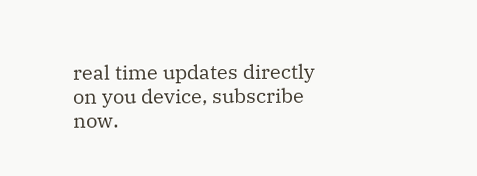real time updates directly on you device, subscribe now.